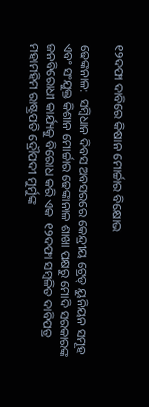୧୨ଦଫା ଦାବିରେ କିଷାନ ମୋର୍ଚ୍ଚାର ବିକ୍ଷୋଭ

ଢେଙ୍କନାଳ:  ସମ୍ବିଧାନ ଦିବସ ଅବସରରେ କେନ୍ଦ୍ରୀୟ ଟ୍ରେଡ୍ ୟୁନିୟନ ସମୂହ ଏବଂ ସଂଯୁକ୍ତ କିଶାନ ମୋର୍ଚ୍ଚାର ଢେଙ୍କାନାଳ ଶାଖା ପକ୍ଷରୁ ମୋଦି ସରକାରଙ୍କ ଜନବିରୋଧୀ କାର୍ଯ୍ୟକୁ ବିରୋଧ କରି ଏକ  ୧୨ଦଫା ସମ୍ବଳିତ ଦାବିପତ୍ର ମହାମହିମ ରାଷ୍ଟ୍ରପତି ଦ୍ରୌପଦୀ ମୁର୍ମୁଙ୍କ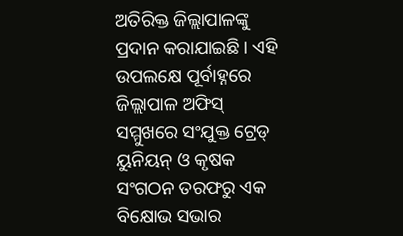ଅତିରିକ୍ତ ଜିଲ୍ଲାପାଳଙ୍କୁ ପ୍ରଦାନ କରାଯାଇଛି । ଏହି ଉପଲକ୍ଷେ ପୂର୍ବାହ୍ନରେ ଜିଲ୍ଲାପାଳ ଅଫିସ୍ ସମ୍ମୁଖରେ ସଂଯୁକ୍ତ ଟ୍ରେଡ୍ ୟୁନିୟନ୍ ଓ କୃଷକ ସଂଗଠନ ତରଫରୁ ଏକ ବିକ୍ଷୋଭ ସଭାର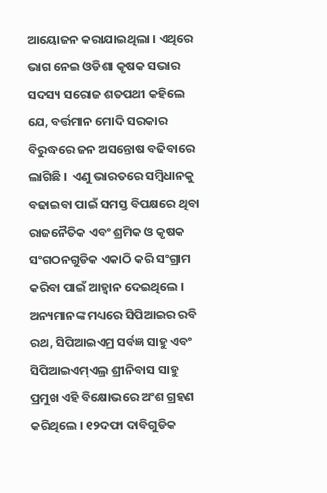ଆୟୋଜନ କରାଯାଇଥିଲା । ଏଥିରେ ଭାଗ ନେଇ ଓଡିଶା କୃଷକ ସଭାର ସଦସ୍ୟ ସରୋଜ ଶତପଥୀ କହିଲେ ଯେ, ବର୍ତ୍ତମାନ ମୋଦି ସରକାର ବିରୁଦ୍ଧରେ ଜନ ଅସନ୍ତୋଷ ବଢିବାରେ ଲାଗିଛି ।  ଏଣୁ ଭାରତରେ ସମ୍ବିଧାନକୁ ବଢାଇବା ପାଇଁ ସମସ୍ତ ବିପକ୍ଷରେ ଥିବା ରାଜନୈତିକ ଏବଂ ଶ୍ରମିକ ଓ କୃଷକ ସଂଗଠନଗୁଡିକ ଏକାଠି କରି ସଂଗ୍ରାମ କରିବା ପାଇଁ ଆହ୍ୱାନ ଦେଇଥିଲେ । ଅନ୍ୟମାନଙ୍କ ମଧ୍ୟରେ ସିପିଆଇର ରବି ରଥ, ସିପିଆଇଏମ୍ର ସର୍ବଜ୍ଞ ସାହୁ ଏବଂ ସିପିଆଇଏମ୍ଏଲ୍ର ଶ୍ରୀନିବାସ ସାହୁ ପ୍ରମୁଖ ଏହି ବିକ୍ଷୋଭରେ ଅଂଶ ଗ୍ରହଣ କରିଥିଲେ । ୧୨ଦଫା ଦାବିଗୁଡିକ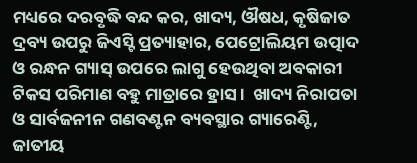ମଧ୍ୟରେ ଦରବୃଦ୍ଧି ବନ୍ଦ କର, ଖାଦ୍ୟ, ଔଷଧ, କୃଷିଜାତ ଦ୍ରବ୍ୟ ଉପରୁ ଜିଏସ୍ଟି ପ୍ରତ୍ୟାହାର, ପେଟ୍ରୋଲିୟମ ଉତ୍ପାଦ ଓ ରନ୍ଧନ ଗ୍ୟାସ୍ ଉପରେ ଲାଗୁ ହେଉଥିବା ଅବକାରୀ ଟିକସ ପରିମାଣ ବହୁ ମାତ୍ରାରେ ହ୍ରାସ ।  ଖାଦ୍ୟ ନିରାପତା ଓ ସାର୍ବଜନୀନ ଗଣବଣ୍ଟନ ବ୍ୟବସ୍ଥାର ଗ୍ୟାରେଣ୍ଟି, ଜାତୀୟ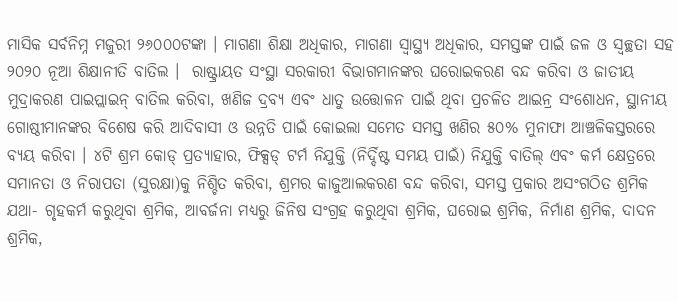ମାସିକ ସର୍ବନିମ୍ନ ମଜୁରୀ ୨୬୦୦୦ଟଙ୍କା । ମାଗଣା ଶିକ୍ଷା ଅଧିକାର, ମାଗଣା ସ୍ୱାସ୍ଥ୍ୟ ଅଧିକାର, ସମସ୍ତଙ୍କ ପାଇଁ ଜଳ ଓ ସ୍ୱଚ୍ଛତା ସହ ୨୦୨୦ ନୂଆ ଶିକ୍ଷାନୀତି ବାତିଲ ।  ରାଷ୍ଟ୍ରାୟତ ସଂସ୍ଥା ସରକାରୀ ବିଭାଗମାନଙ୍କର ଘରୋଇକରଣ ବନ୍ଦ କରିବା ଓ ଜାତୀୟ ମୁଦ୍ରାକରଣ ପାଇପ୍ଲାଇନ୍ ବାତିଲ କରିବା, ଖଣିଜ ଦ୍ରବ୍ୟ ଏବଂ ଧାତୁ ଉତ୍ତୋଳନ ପାଇଁ ଥିବା ପ୍ରଚଳିତ ଆଇନ୍ର ସଂଶୋଧନ, ସ୍ଥାନୀୟ ଗୋଷ୍ଠୀମାନଙ୍କର ବିଶେଷ କରି ଆଦିବାସୀ ଓ ଉନ୍ନତି ପାଇଁ କୋଇଲା ସମେତ ସମସ୍ତ ଖଣିର ୫୦% ମୁନାଫା ଆଞ୍ଚଳିକସ୍ତରରେ ବ୍ୟୟ କରିବା । ୪ଟି ଶ୍ରମ କୋଡ୍ ପ୍ରତ୍ୟାହାର, ଫିକ୍ସଡ୍ ଟର୍ମ ନିଯୁକ୍ତି (ନିର୍ଦ୍ଦିଷ୍ଟ ସମୟ ପାଇଁ) ନିଯୁକ୍ତି ବାତିଲ୍ ଏବଂ କର୍ମ କ୍ଷେତ୍ରରେ ସମାନତା ଓ ନିରାପତା (ସୁରକ୍ଷା)କୁ ନିଶ୍ଚିତ କରିବା, ଶ୍ରମର କାଜୁଆଲକରଣ ବନ୍ଦ କରିବା, ସମସ୍ତ ପ୍ରକାର ଅସଂଗଠିତ ଶ୍ରମିକ ଯଥା- ଗୃହକର୍ମ କରୁଥିବା ଶ୍ରମିକ, ଆବର୍ଜନା ମଧ୍ୟରୁ ଜିନିଷ ସଂଗ୍ରହ କରୁଥିବା ଶ୍ରମିକ, ଘରୋଇ ଶ୍ରମିକ, ନିର୍ମାଣ ଶ୍ରମିକ, ଦାଦନ ଶ୍ରମିକ,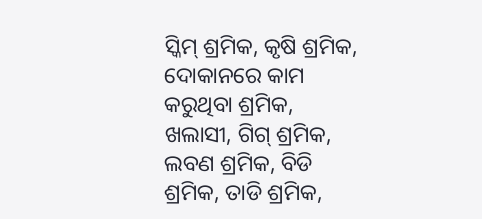ସ୍କିମ୍ ଶ୍ରମିକ, କୃଷି ଶ୍ରମିକ, ଦୋକାନରେ କାମ କରୁଥିବା ଶ୍ରମିକ, ଖଲାସୀ, ଗିଗ୍ ଶ୍ରମିକ, ଲବଣ ଶ୍ରମିକ, ବିଡି ଶ୍ରମିକ, ତାଡି ଶ୍ରମିକ,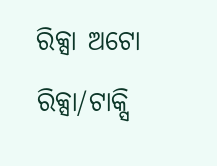ରିକ୍ସା ଅଟୋ ରିକ୍ସା/ଟାକ୍ସି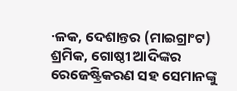·ଳକ, ଦେଶାନ୍ତର (ମାଇଗ୍ରାଂଟ) ଶ୍ରମିକ, ଗୋଷ୍ଠୀ ଆଦିଙ୍କର ରେଜେଷ୍ଟ୍ରିକରଣ ସହ ସେମାନଙ୍କୁ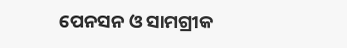ପେନସନ ଓ ସାମଗ୍ରୀକ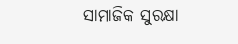ସାମାଜିକ ସୁରକ୍ଷା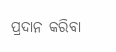ପ୍ରଦାନ କରିବା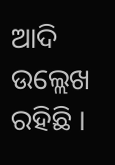ଆଦି ଉଲ୍ଲେଖ ରହିଛି ।